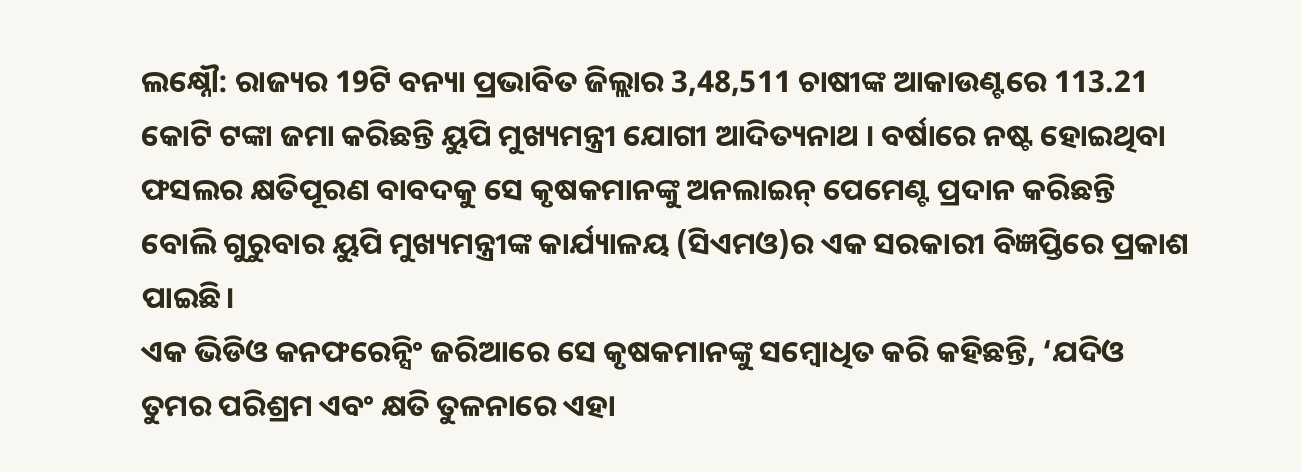ଲକ୍ଷ୍ନୌ: ରାଜ୍ୟର 19ଟି ବନ୍ୟା ପ୍ରଭାବିତ ଜିଲ୍ଲାର 3,48,511 ଚାଷୀଙ୍କ ଆକାଉଣ୍ଟରେ 113.21 କୋଟି ଟଙ୍କା ଜମା କରିଛନ୍ତି ୟୁପି ମୁଖ୍ୟମନ୍ତ୍ରୀ ଯୋଗୀ ଆଦିତ୍ୟନାଥ । ବର୍ଷାରେ ନଷ୍ଟ ହୋଇଥିବା ଫସଲର କ୍ଷତିପୂରଣ ବାବଦକୁ ସେ କୃଷକମାନଙ୍କୁ ଅନଲାଇନ୍ ପେମେଣ୍ଟ ପ୍ରଦାନ କରିଛନ୍ତି ବୋଲି ଗୁରୁବାର ୟୁପି ମୁଖ୍ୟମନ୍ତ୍ରୀଙ୍କ କାର୍ଯ୍ୟାଳୟ (ସିଏମଓ)ର ଏକ ସରକାରୀ ବିଜ୍ଞପ୍ତିରେ ପ୍ରକାଶ ପାଇଛି।
ଏକ ଭିଡିଓ କନଫରେନ୍ସିଂ ଜରିଆରେ ସେ କୃଷକମାନଙ୍କୁ ସମ୍ବୋଧିତ କରି କହିଛନ୍ତି, ‘ଯଦିଓ ତୁମର ପରିଶ୍ରମ ଏବଂ କ୍ଷତି ତୁଳନାରେ ଏହା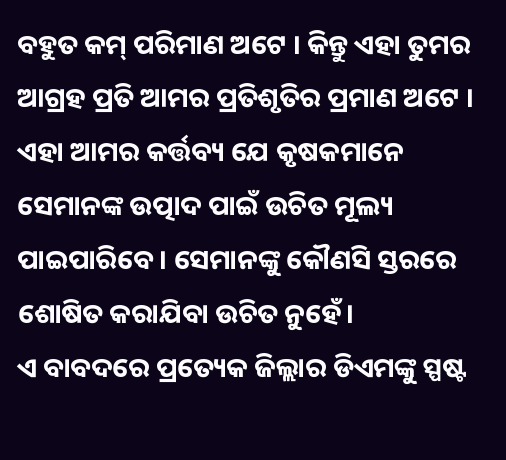ବହୁତ କମ୍ ପରିମାଣ ଅଟେ । କିନ୍ତୁ ଏହା ତୁମର ଆଗ୍ରହ ପ୍ରତି ଆମର ପ୍ରତିଶୃତିର ପ୍ରମାଣ ଅଟେ । ଏହା ଆମର କର୍ତ୍ତବ୍ୟ ଯେ କୃଷକମାନେ ସେମାନଙ୍କ ଉତ୍ପାଦ ପାଇଁ ଉଚିତ ମୂଲ୍ୟ ପାଇପାରିବେ। ସେମାନଙ୍କୁ କୌଣସି ସ୍ତରରେ ଶୋଷିତ କରାଯିବା ଉଚିତ ନୁହେଁ।
ଏ ବାବଦରେ ପ୍ରତ୍ୟେକ ଜିଲ୍ଲାର ଡିଏମଙ୍କୁ ସ୍ପଷ୍ଟ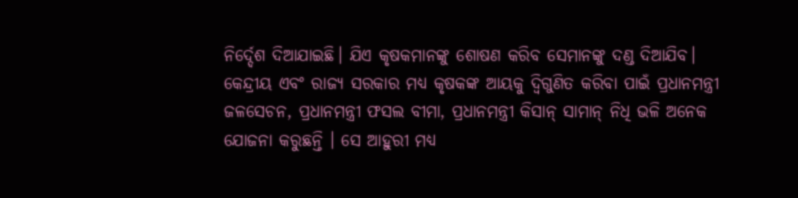ନିର୍ଦ୍ଦେଶ ଦିଆଯାଇଛି। ଯିଏ କୃଷକମାନଙ୍କୁ ଶୋଷଣ କରିବ ସେମାନଙ୍କୁ ଦଣ୍ଡ ଦିଆଯିବ। କେନ୍ଦ୍ରୀୟ ଏବଂ ରାଜ୍ୟ ସରକାର ମଧ୍ୟ କୃଷକଙ୍କ ଆୟକୁ ଦ୍ୱିଗୁଣିତ କରିବା ପାଇଁ ପ୍ରଧାନମନ୍ତ୍ରୀ ଜଳସେଚନ, ପ୍ରଧାନମନ୍ତ୍ରୀ ଫସଲ ବୀମା, ପ୍ରଧାନମନ୍ତ୍ରୀ କିସାନ୍ ସାମାନ୍ ନିଧି ଭଳି ଅନେକ ଯୋଜନା କରୁଛନ୍ତି । ସେ ଆହୁରୀ ମଧ୍ୟ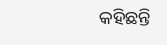କହିଛନ୍ତି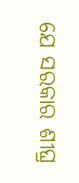ଯେ ସରକାର ଶୀଘ୍ର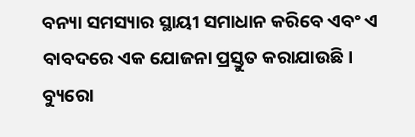ବନ୍ୟା ସମସ୍ୟାର ସ୍ଥାୟୀ ସମାଧାନ କରିବେ ଏବଂ ଏ ବାବଦରେ ଏକ ଯୋଜନା ପ୍ରସ୍ତୁତ କରାଯାଉଛି।
ବ୍ୟୁରୋ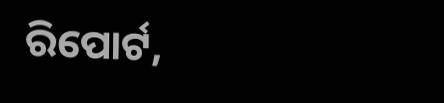ରିପୋର୍ଟ,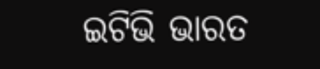ଇଟିଭି ଭାରତ